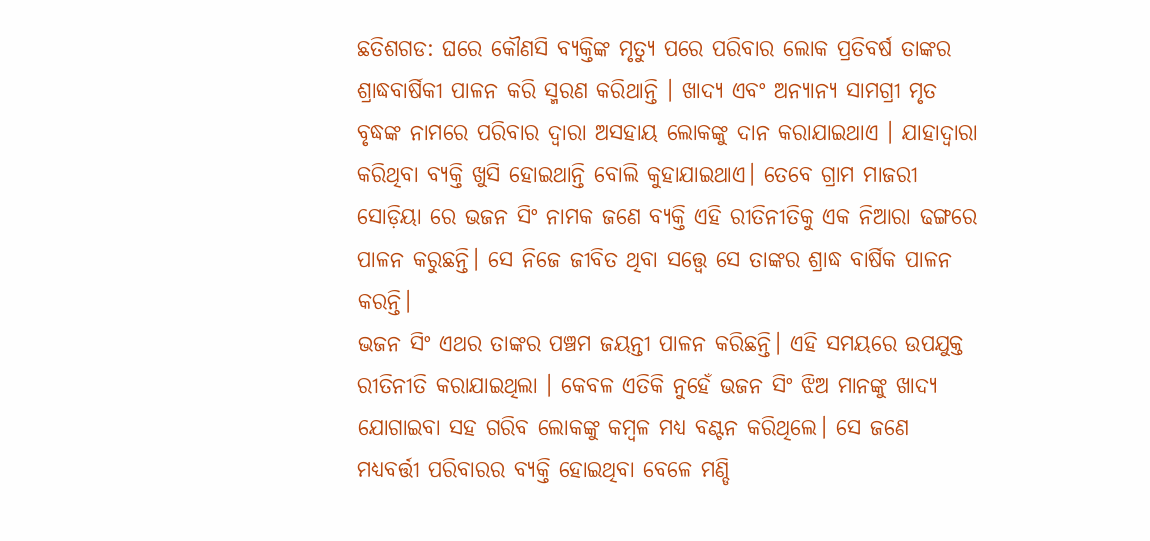ଛତିଶଗଡ: ଘରେ କୌଣସି ବ୍ୟକ୍ତିଙ୍କ ମୃତ୍ୟୁ ପରେ ପରିବାର ଲୋକ ପ୍ରତିବର୍ଷ ତାଙ୍କର ଶ୍ରାଦ୍ଧବାର୍ଷିକୀ ପାଳନ କରି ସ୍ମରଣ କରିଥାନ୍ତି । ଖାଦ୍ୟ ଏବଂ ଅନ୍ୟାନ୍ୟ ସାମଗ୍ରୀ ମୃତ ବୃଦ୍ଧଙ୍କ ନାମରେ ପରିବାର ଦ୍ୱାରା ଅସହାୟ ଲୋକଙ୍କୁ ଦାନ କରାଯାଇଥାଏ । ଯାହାଦ୍ବାରା କରିଥିବା ବ୍ୟକ୍ତି ଖୁସି ହୋଇଥାନ୍ତି ବୋଲି କୁହାଯାଇଥାଏ। ତେବେ ଗ୍ରାମ ମାଜରୀ ସୋଡ଼ିୟା ରେ ଭଜନ ସିଂ ନାମକ ଜଣେ ବ୍ୟକ୍ତି ଏହି ରୀତିନୀତିକୁ ଏକ ନିଆରା ଢଙ୍ଗରେ ପାଳନ କରୁଛନ୍ତି। ସେ ନିଜେ ଜୀବିତ ଥିବା ସତ୍ତ୍ବେ ସେ ତାଙ୍କର ଶ୍ରାଦ୍ଧ ବାର୍ଷିକ ପାଳନ କରନ୍ତି।
ଭଜନ ସିଂ ଏଥର ତାଙ୍କର ପଞ୍ଚମ ଜୟନ୍ତୀ ପାଳନ କରିଛନ୍ତି। ଏହି ସମୟରେ ଉପଯୁକ୍ତ ରୀତିନୀତି କରାଯାଇଥିଲା । କେବଳ ଏତିକି ନୁହେଁ ଭଜନ ସିଂ ଝିଅ ମାନଙ୍କୁ ଖାଦ୍ୟ ଯୋଗାଇବା ସହ ଗରିବ ଲୋକଙ୍କୁ କମ୍ବଳ ମଧ୍ୟ ବଣ୍ଟନ କରିଥିଲେ। ସେ ଜଣେ ମଧ୍ୟବର୍ତ୍ତୀ ପରିବାରର ବ୍ୟକ୍ତି ହୋଇଥିବା ବେଳେ ମଣ୍ଡି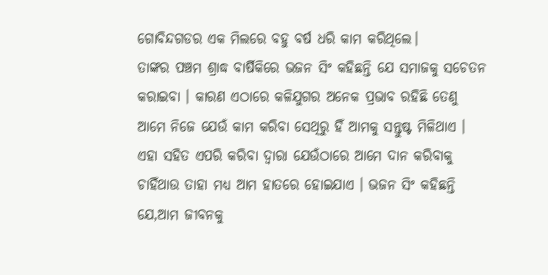ଗୋବିନ୍ଦଗଡର ଏକ ମିଲରେ ବହୁ ବର୍ଷ ଧରି କାମ କରିଥିଲେ।
ତାଙ୍କର ପଞ୍ଚମ ଶ୍ରାଦ୍ଧ ବାର୍ଷିକିରେ ଭଜନ ସିଂ କହିଛନ୍ତି ଯେ ସମାଜକୁ ସଚେତନ କରାଇବା । କାରଣ ଏଠାରେ କଳିଯୁଗର ଅନେକ ପ୍ରଭାବ ରହିଛି ତେଣୁ ଆମେ ନିଜେ ଯେଉଁ କାମ କରିବା ସେଥିରୁ ହିଁ ଆମକୁ ସନ୍ତୁଷ୍ଟ ମିଳିଥାଏ । ଏହା ସହିତ ଏପରି କରିବା ଦ୍ବାରା ଯେଉଁଠାରେ ଆମେ ଦାନ କରିବାକୁ ଚାହିଁଥାଉ ତାହା ମଧ୍ୟ ଆମ ହାତରେ ହୋଇଯାଏ । ଭଜନ ସିଂ କହିଛନ୍ତି ଯେ,ଆମ ଜୀବନକୁ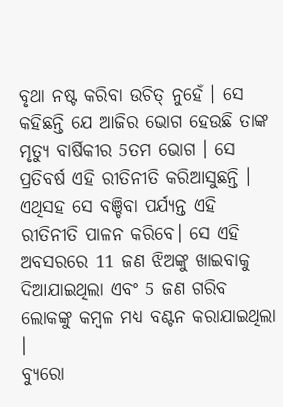ବୃଥା ନଷ୍ଟ କରିବା ଉଚିତ୍ ନୁହେଁ । ସେ କହିଛନ୍ତି ଯେ ଆଜିର ଭୋଗ ହେଉଛି ତାଙ୍କ ମୃତ୍ୟୁ ବାର୍ଷିକୀର 5ତମ ଭୋଗ । ସେ ପ୍ରତିବର୍ଷ ଏହି ରୀତିନୀତି କରିଆସୁଛନ୍ତି । ଏଥିସହ ସେ ବଞ୍ଚିବା ପର୍ଯ୍ୟନ୍ତ ଏହି ରୀତିନୀତି ପାଳନ କରିବେ। ସେ ଏହି ଅବସରରେ 11 ଜଣ ଝିଅଙ୍କୁ ଖାଇବାକୁ ଦିଆଯାଇଥିଲା ଏବଂ 5 ଜଣ ଗରିବ ଲୋକଙ୍କୁ କମ୍ବଳ ମଧ୍ୟ ବଣ୍ଟନ କରାଯାଇଥିଲା ।
ବ୍ୟୁରୋ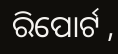ରିପୋର୍ଟ ,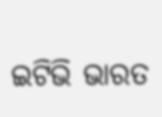ଇଟିଭି ଭାରତ